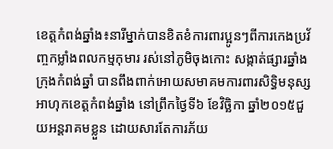ខេត្តកំពង់ឆ្នាំង៖នារីម្នាក់បានខិតខំការពារប្អូនៗពីការកេងប្រវ័ញ្ចកម្លាំងពលកម្មកុមារ រស់នៅភូមិចុងកោះ សង្កាត់ផ្សារឆ្នាំង ក្រុងកំពង់ឆ្នាំ បានពឹងពាក់អោយសមាគមការពារសិទ្ធិមនុស្សអាហុកខេត្តកំពង់ឆ្នាំង នៅព្រឹកថ្ងៃទី៦ ខែវិច្ឆិកា ឆ្នាំ២០១៥ជួយអន្តរាគមខ្លួន ដោយសារតែការភ័យ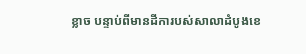ខ្លាច បន្ទាប់ពីមានដីការបស់សាលាដំបូងខេ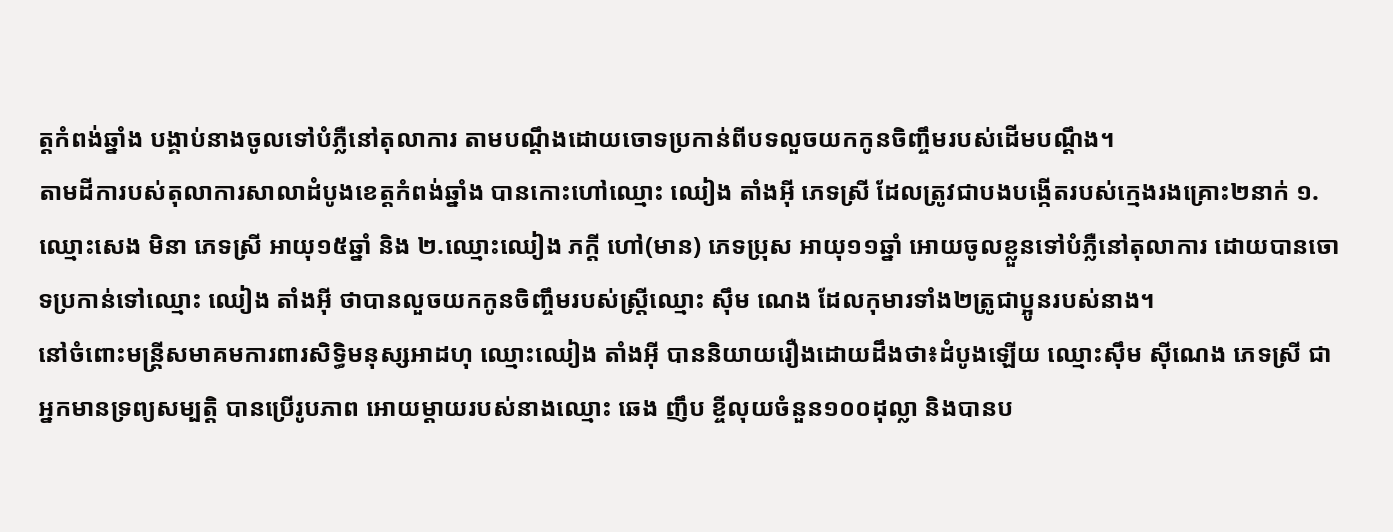ត្តកំពង់ឆ្នាំង បង្គាប់នាងចូលទៅបំភ្លឺនៅតុលាការ តាមបណ្តឹងដោយចោទប្រកាន់ពីបទលួចយកកូនចិញ្ចឹមរបស់ដើមបណ្តឹង។
តាមដីការបស់តុលាការសាលាដំបូងខេត្តកំពង់ឆ្នាំង បានកោះហៅឈ្មោះ ឈៀង តាំងអ៊ី ភេទស្រី ដែលត្រូវជាបងបង្កើតរបស់ក្មេងរងគ្រោះ២នាក់ ១.ឈ្មោះសេង មិនា ភេទស្រី អាយុ១៥ឆ្នាំ និង ២.ឈ្មោះឈៀង ភក្តី ហៅ(មាន) ភេទប្រុស អាយុ១១ឆ្នាំ អោយចូលខ្លួនទៅបំភ្លឺនៅតុលាការ ដោយបានចោទប្រកាន់ទៅឈ្មោះ ឈៀង តាំងអ៊ី ថាបានលួចយកកូនចិញ្ចឹមរបស់ស្ត្រីឈ្មោះ ស៊ឹម ណេង ដែលកុមារទាំង២ត្រូជាប្អូនរបស់នាង។
នៅចំពោះមន្ត្រីសមាគមការពារសិទ្ធិមនុស្សអាដហុ ឈ្មោះឈៀង តាំងអ៊ី បាននិយាយរឿងដោយដឹងថា៖ដំបូងឡើយ ឈ្មោះស៊ឹម ស៊ីណេង ភេទស្រី ជាអ្នកមានទ្រព្យសម្បត្តិ បានប្រើរូបភាព អោយម្តាយរបស់នាងឈ្មោះ ឆេង ញឹប ខ្ចីលុយចំនួន១០០ដុល្លា និងបានប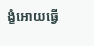ង្ខំអោយធ្វើ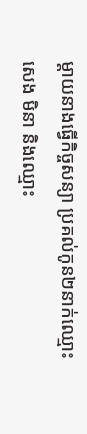ម្តាយនាងធ្វើកិច្ចសន្យា ប្រគល់កូន២នាក់ឈ្មោះសេង មិនា និងឈ្មោះ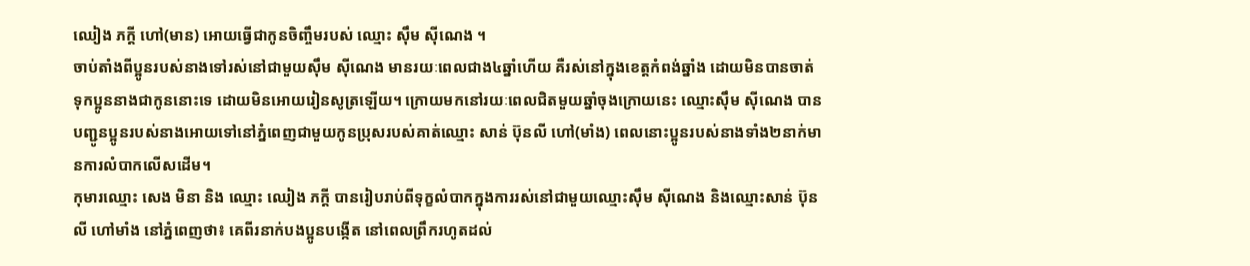ឈៀង ភក្តី ហៅ(មាន) អោយធ្វើជាកូនចិញ្ចឹមរបស់ ឈ្មោះ ស៊ឹម ស៊ីណេង ។
ចាប់តាំងពីប្អូនរបស់នាងទៅរស់នៅជាមួយស៊ឹម ស៊ីណេង មានរយៈពេលជាង៤ឆ្នាំហើយ គឺរស់នៅក្នុងខេត្តកំពង់ឆ្នាំង ដោយមិនបានចាត់ទុកប្អូននាងជាកូននោះទេ ដោយមិនអោយរៀនសូត្រឡើយ។ ក្រោយមកនៅរយៈពេលជិតមួយឆ្នាំចុងក្រោយនេះ ឈ្មោះស៊ឹម ស៊ីណេង បានបញ្ជូនប្អូនរបស់នាងអោយទៅនៅភ្នំពេញជាមួយកូនប្រុសរបស់គាត់ឈ្មោះ សាន់ ប៊ុនលី ហៅ(មាំង) ពេលនោះប្អូនរបស់នាងទាំង២នាក់មានការលំបាកលើសដើម។
កុមារឈ្មោះ សេង មិនា និង ឈ្មោះ ឈៀង ភក្តី បានរៀបរាប់ពីទុក្ខលំបាកក្នុងការរស់នៅជាមួយឈ្មោះស៊ឹម ស៊ីណេង និងឈ្មោះសាន់ ប៊ុនលី ហៅមាំង នៅភ្នំពេញថា៖ គេពីរនាក់បងប្អូនបង្កើត នៅពេលព្រឹករហូតដល់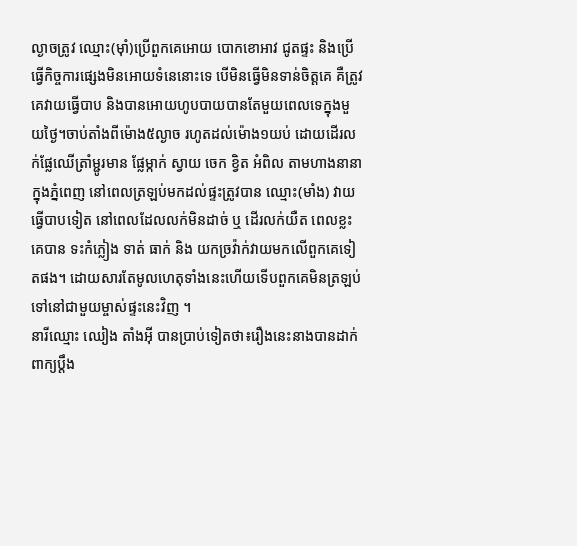ល្ងាចត្រូវ ឈ្មោះ(ម៉ាំ)ប្រើពួកគេអោយ បោកខោអាវ ជូតផ្ទះ និងប្រើធ្វើកិច្ចការផ្សេងមិនអោយទំនេនោះទេ បើមិនធ្វើមិនទាន់ចិត្តគេ គឺត្រូវគេវាយធ្វើបាប និងបានអោយហូបបាយបានតែមួយពេលទេក្នុងមួយថ្ងៃ។ចាប់តាំងពីម៉ោង៥ល្ងាច រហូតដល់ម៉ោង១យប់ ដោយដើរលក់ផ្លែឈើត្រាំម្ជូរមាន ផ្លែម្កាក់ ស្វាយ ចេក ខ្វិត អំពិល តាមហាងនានាក្នុងភ្នំពេញ នៅពេលត្រឡប់មកដល់ផ្ទះត្រូវបាន ឈ្មោះ(មាំង) វាយធ្វើបាបទៀត នៅពេលដែលលក់មិនដាច់ ឬ ដើរលក់យឺត ពេលខ្លះគេបាន ទះកំភ្លៀង ទាត់ ធាក់ និង យកច្រវ៉ាក់វាយមកលើពួកគេទៀតផង។ ដោយសារតែមូលហេតុទាំងនេះហើយទើបពួកគេមិនត្រឡប់ទៅនៅជាមួយម្ចាស់ផ្ទះនេះវិញ ។
នារីឈ្មោះ ឈៀង តាំងអ៊ី បានប្រាប់ទៀតថា៖រឿងនេះនាងបានដាក់ពាក្យប្តឹង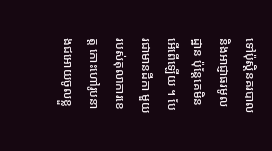ទៅប៉ុស្តិនគរបាល និងអាជ្ញាធរមូលដ្ឋាន ប៉ុន្តែគេមិនអើពើឡើយ ។ បែរជាមានដីកា មួយរបស់តុលាការខេត្ត កោះហៅរូបនាងជអោយចូលខ្លួ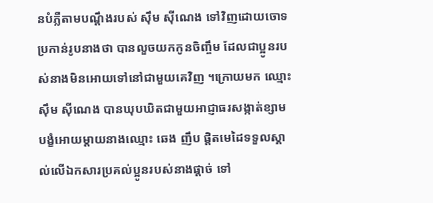នបំភ្លឺតាមបណ្តឹងរបស់ ស៊ឹម ស៊ីណេង ទៅវិញដោយចោទប្រកាន់រូបនាងថា បានលួចយកកូនចិញ្ចឹម ដែលជាប្អូនរបស់នាងមិនអោយទៅនៅជាមួយគេវិញ ។ក្រោយមក ឈ្មោះស៊ឹម ស៊ីណេង បានឃុបឃិតជាមួយអាជ្ញាធរសង្កាត់ខ្សាម បង្ខំអោយម្តាយនាងឈ្មោះ ឆេង ញឹប ផ្តិតមេដៃទទួលស្គាល់លើឯកសារប្រគល់ប្អូនរបស់នាងផ្តាច់ ទៅ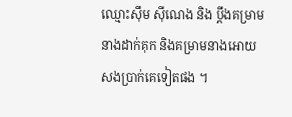ឈ្មោះស៊ឹម ស៊ីណេង និង ប្តឹងគម្រាមនាងដាក់គុក និងគម្រាមនាងអោយសងប្រាក់គេទៀតផង ។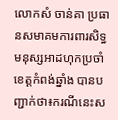លោកសំ ចាន់គា ប្រធានសមាគមការពារសិទ្ធមនុស្សអាដហុកប្រចាំខេត្តកំពង់ឆ្នាំង បានបញ្ជាក់ថា៖ករណីនេះស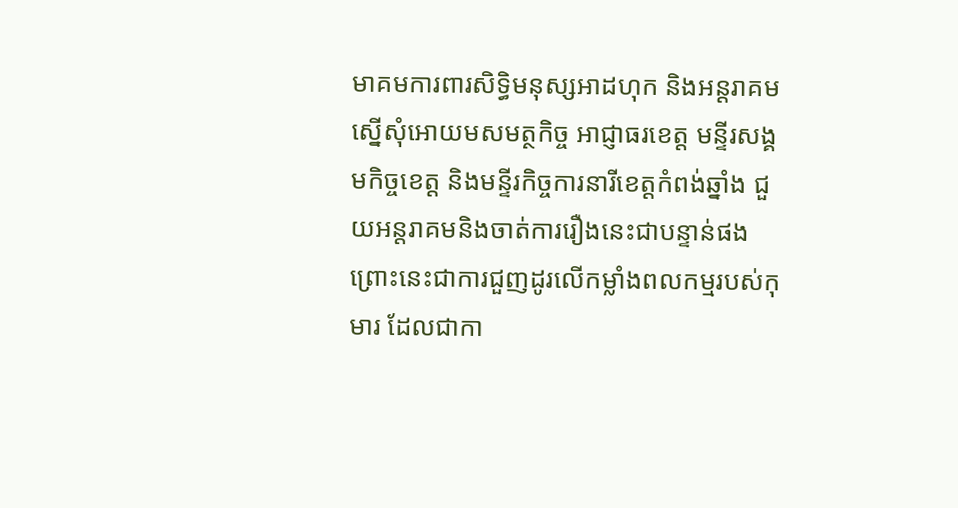មាគមការពារសិទ្ធិមនុស្សអាដហុក និងអន្តរាគម ស្នើសុំអោយមសមត្ថកិច្ច អាជ្ញាធរខេត្ត មន្ទីរសង្គមកិច្ចខេត្ត និងមន្ទីរកិច្ចការនារីខេត្តកំពង់ឆ្នាំង ជួយអន្តរាគមនិងចាត់ការរឿងនេះជាបន្ទាន់ផង ព្រោះនេះជាការជួញដូរលើកម្លាំងពលកម្មរបស់កុមារ ដែលជាកា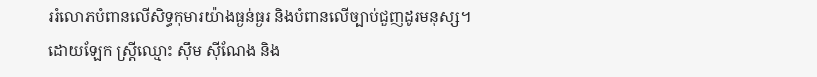ររំលោភបំពានលើសិទ្ធកុមារយ៉ាងធ្ងន់ធ្ងរ និងបំពានលើច្បាប់ជួញដូរមនុស្ស។
ដោយឡែក ស្ត្រីឈ្មោះ ស៊ឹម ស៊ីណែង និង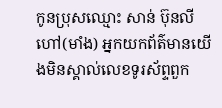កូនប្រុសឈ្មោះ សាន់ ប៊ុនលី ហៅ(មាំង) អ្នកយកព័ត៌មានយើងមិនស្គាល់លេខទូរស័ព្ទពួក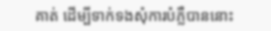គាត់ ដើម្បីទាក់ទងសុំការបំភ្លឺបាននោះ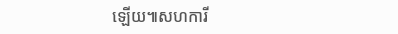ឡើយ៕សហការី